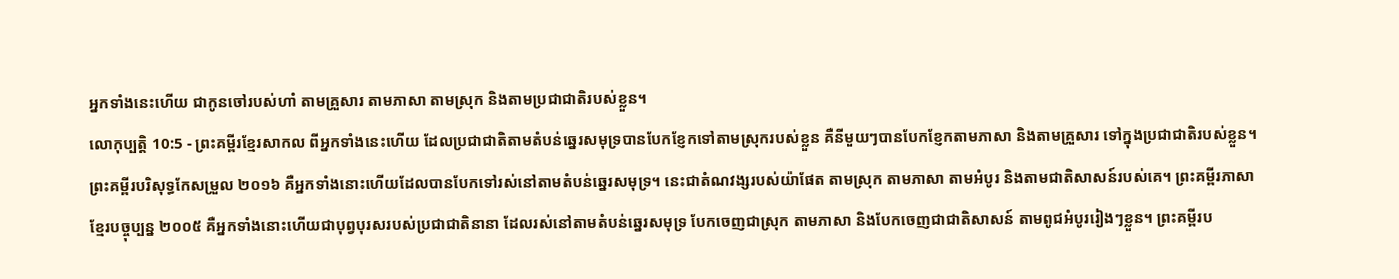អ្នកទាំងនេះហើយ ជាកូនចៅរបស់ហាំ តាមគ្រួសារ តាមភាសា តាមស្រុក និងតាមប្រជាជាតិរបស់ខ្លួន។
លោកុប្បត្តិ 10:5 - ព្រះគម្ពីរខ្មែរសាកល ពីអ្នកទាំងនេះហើយ ដែលប្រជាជាតិតាមតំបន់ឆ្នេរសមុទ្របានបែកខ្ញែកទៅតាមស្រុករបស់ខ្លួន គឺនីមួយៗបានបែកខ្ញែកតាមភាសា និងតាមគ្រួសារ ទៅក្នុងប្រជាជាតិរបស់ខ្លួន។ ព្រះគម្ពីរបរិសុទ្ធកែសម្រួល ២០១៦ គឺអ្នកទាំងនោះហើយដែលបានបែកទៅរស់នៅតាមតំបន់ឆ្នេរសមុទ្រ។ នេះជាតំណវង្សរបស់យ៉ាផែត តាមស្រុក តាមភាសា តាមអំបូរ និងតាមជាតិសាសន៍របស់គេ។ ព្រះគម្ពីរភាសាខ្មែរបច្ចុប្បន្ន ២០០៥ គឺអ្នកទាំងនោះហើយជាបុព្វបុរសរបស់ប្រជាជាតិនានា ដែលរស់នៅតាមតំបន់ឆ្នេរសមុទ្រ បែកចេញជាស្រុក តាមភាសា និងបែកចេញជាជាតិសាសន៍ តាមពូជអំបូររៀងៗខ្លួន។ ព្រះគម្ពីរប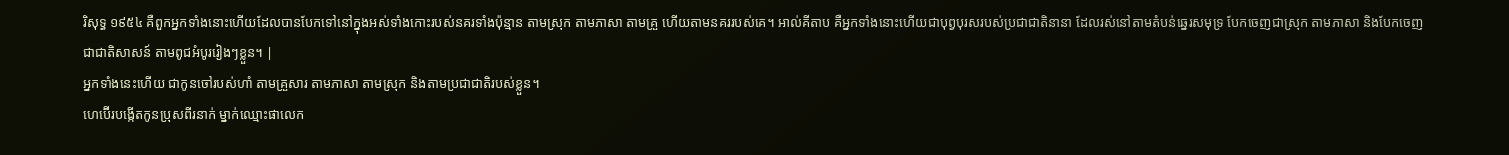រិសុទ្ធ ១៩៥៤ គឺពួកអ្នកទាំងនោះហើយដែលបានបែកទៅនៅក្នុងអស់ទាំងកោះរបស់នគរទាំងប៉ុន្មាន តាមស្រុក តាមភាសា តាមគ្រួ ហើយតាមនគររបស់គេ។ អាល់គីតាប គឺអ្នកទាំងនោះហើយជាបុព្វបុរសរបស់ប្រជាជាតិនានា ដែលរស់នៅតាមតំបន់ឆ្នេរសមុទ្រ បែកចេញជាស្រុក តាមភាសា និងបែកចេញជាជាតិសាសន៍ តាមពូជអំបូររៀងៗខ្លួន។ |
អ្នកទាំងនេះហើយ ជាកូនចៅរបស់ហាំ តាមគ្រួសារ តាមភាសា តាមស្រុក និងតាមប្រជាជាតិរបស់ខ្លួន។
ហេប៊ើរបង្កើតកូនប្រុសពីរនាក់ ម្នាក់ឈ្មោះផាលេក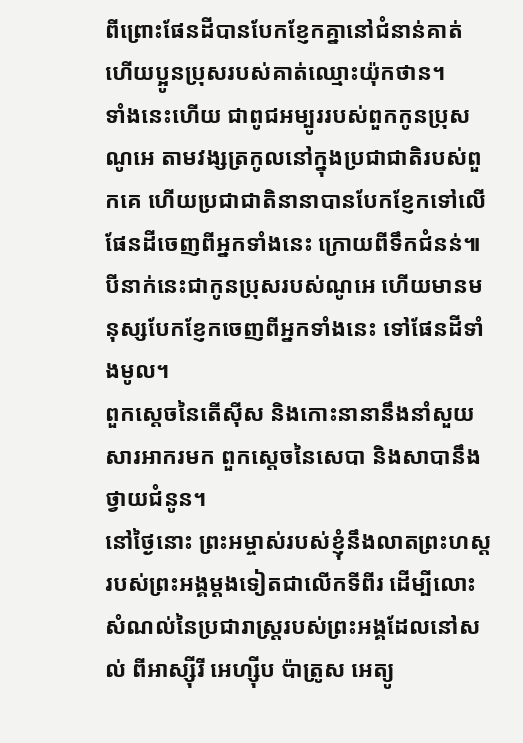ពីព្រោះផែនដីបានបែកខ្ញែកគ្នានៅជំនាន់គាត់ ហើយប្អូនប្រុសរបស់គាត់ឈ្មោះយ៉ុកថាន។
ទាំងនេះហើយ ជាពូជអម្បូររបស់ពួកកូនប្រុសណូអេ តាមវង្សត្រកូលនៅក្នុងប្រជាជាតិរបស់ពួកគេ ហើយប្រជាជាតិនានាបានបែកខ្ញែកទៅលើផែនដីចេញពីអ្នកទាំងនេះ ក្រោយពីទឹកជំនន់៕
បីនាក់នេះជាកូនប្រុសរបស់ណូអេ ហើយមានមនុស្សបែកខ្ញែកចេញពីអ្នកទាំងនេះ ទៅផែនដីទាំងមូល។
ពួកស្ដេចនៃតើស៊ីស និងកោះនានានឹងនាំសួយសារអាករមក ពួកស្ដេចនៃសេបា និងសាបានឹងថ្វាយជំនូន។
នៅថ្ងៃនោះ ព្រះអម្ចាស់របស់ខ្ញុំនឹងលាតព្រះហស្តរបស់ព្រះអង្គម្ដងទៀតជាលើកទីពីរ ដើម្បីលោះសំណល់នៃប្រជារាស្ត្ររបស់ព្រះអង្គដែលនៅសល់ ពីអាស្ស៊ីរី អេហ្ស៊ីប ប៉ាត្រូស អេត្យូ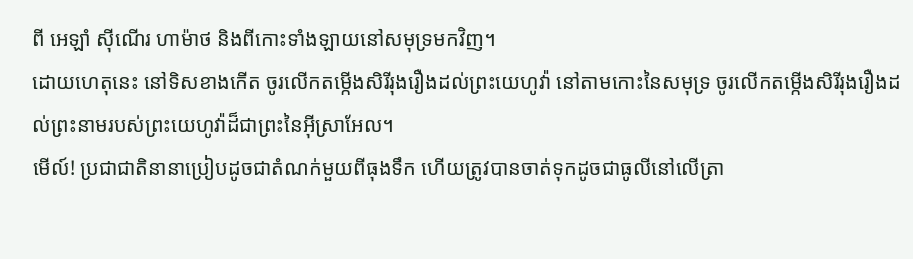ពី អេឡាំ ស៊ីណើរ ហាម៉ាថ និងពីកោះទាំងឡាយនៅសមុទ្រមកវិញ។
ដោយហេតុនេះ នៅទិសខាងកើត ចូរលើកតម្កើងសិរីរុងរឿងដល់ព្រះយេហូវ៉ា នៅតាមកោះនៃសមុទ្រ ចូរលើកតម្កើងសិរីរុងរឿងដល់ព្រះនាមរបស់ព្រះយេហូវ៉ាដ៏ជាព្រះនៃអ៊ីស្រាអែល។
មើល៍! ប្រជាជាតិនានាប្រៀបដូចជាតំណក់មួយពីធុងទឹក ហើយត្រូវបានចាត់ទុកដូចជាធូលីនៅលើត្រា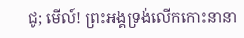ជូ; មើល៍! ព្រះអង្គទ្រង់លើកកោះនានា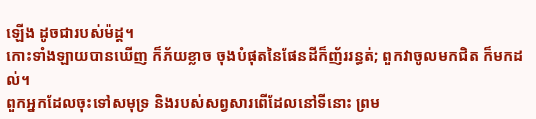ឡើង ដូចជារបស់ម៉ដ្ដ។
កោះទាំងឡាយបានឃើញ ក៏ភ័យខ្លាច ចុងបំផុតនៃផែនដីក៏ញ័ររន្ធត់; ពួកវាចូលមកជិត ក៏មកដល់។
ពួកអ្នកដែលចុះទៅសមុទ្រ និងរបស់សព្វសារពើដែលនៅទីនោះ ព្រម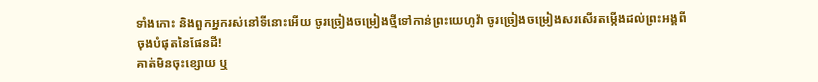ទាំងកោះ និងពួកអ្នករស់នៅទីនោះអើយ ចូរច្រៀងចម្រៀងថ្មីទៅកាន់ព្រះយេហូវ៉ា ចូរច្រៀងចម្រៀងសរសើរតម្កើងដល់ព្រះអង្គពីចុងបំផុតនៃផែនដី!
គាត់មិនចុះខ្សោយ ឬ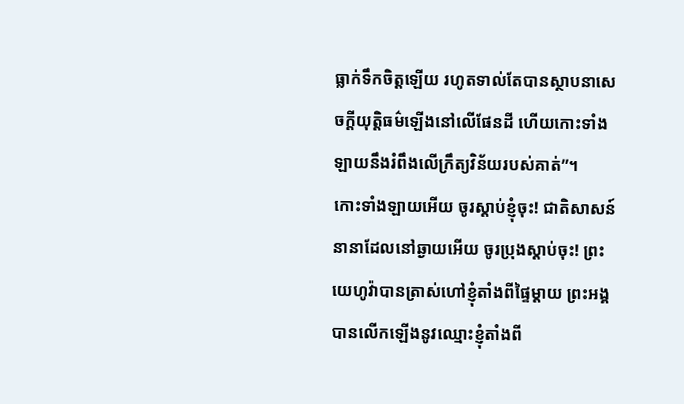ធ្លាក់ទឹកចិត្តឡើយ រហូតទាល់តែបានស្ថាបនាសេចក្ដីយុត្តិធម៌ឡើងនៅលើផែនដី ហើយកោះទាំងឡាយនឹងរំពឹងលើក្រឹត្យវិន័យរបស់គាត់”។
កោះទាំងឡាយអើយ ចូរស្ដាប់ខ្ញុំចុះ! ជាតិសាសន៍នានាដែលនៅឆ្ងាយអើយ ចូរប្រុងស្ដាប់ចុះ! ព្រះយេហូវ៉ាបានត្រាស់ហៅខ្ញុំតាំងពីផ្ទៃម្ដាយ ព្រះអង្គបានលើកឡើងនូវឈ្មោះខ្ញុំតាំងពី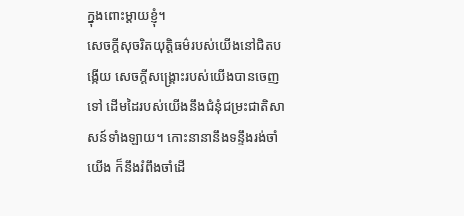ក្នុងពោះម្ដាយខ្ញុំ។
សេចក្ដីសុចរិតយុត្តិធម៌របស់យើងនៅជិតបង្កើយ សេចក្ដីសង្គ្រោះរបស់យើងបានចេញទៅ ដើមដៃរបស់យើងនឹងជំនុំជម្រះជាតិសាសន៍ទាំងឡាយ។ កោះនានានឹងទន្ទឹងរង់ចាំយើង ក៏នឹងរំពឹងចាំដើ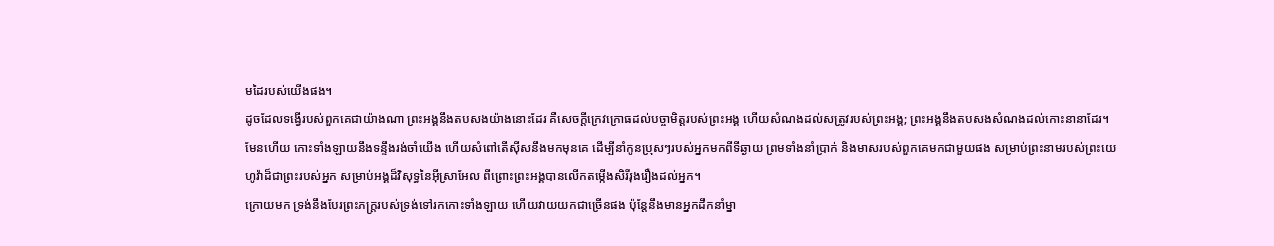មដៃរបស់យើងផង។
ដូចដែលទង្វើរបស់ពួកគេជាយ៉ាងណា ព្រះអង្គនឹងតបសងយ៉ាងនោះដែរ គឺសេចក្ដីក្រេវក្រោធដល់បច្ចាមិត្តរបស់ព្រះអង្គ ហើយសំណងដល់សត្រូវរបស់ព្រះអង្គ; ព្រះអង្គនឹងតបសងសំណងដល់កោះនានាដែរ។
មែនហើយ កោះទាំងឡាយនឹងទន្ទឹងរង់ចាំយើង ហើយសំពៅតើស៊ីសនឹងមកមុនគេ ដើម្បីនាំកូនប្រុសៗរបស់អ្នកមកពីទីឆ្ងាយ ព្រមទាំងនាំប្រាក់ និងមាសរបស់ពួកគេមកជាមួយផង សម្រាប់ព្រះនាមរបស់ព្រះយេហូវ៉ាដ៏ជាព្រះរបស់អ្នក សម្រាប់អង្គដ៏វិសុទ្ធនៃអ៊ីស្រាអែល ពីព្រោះព្រះអង្គបានលើកតម្កើងសិរីរុងរឿងដល់អ្នក។
ក្រោយមក ទ្រង់នឹងបែរព្រះភក្ត្ររបស់ទ្រង់ទៅរកកោះទាំងឡាយ ហើយវាយយកជាច្រើនផង ប៉ុន្តែនឹងមានអ្នកដឹកនាំម្នា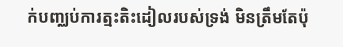ក់បញ្ឈប់ការត្មះតិះដៀលរបស់ទ្រង់ មិនត្រឹមតែប៉ុ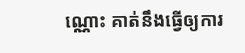ណ្ណោះ គាត់នឹងធ្វើឲ្យការ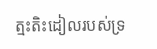ត្មះតិះដៀលរបស់ទ្រ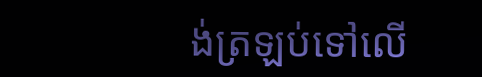ង់ត្រឡប់ទៅលើ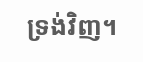ទ្រង់វិញ។